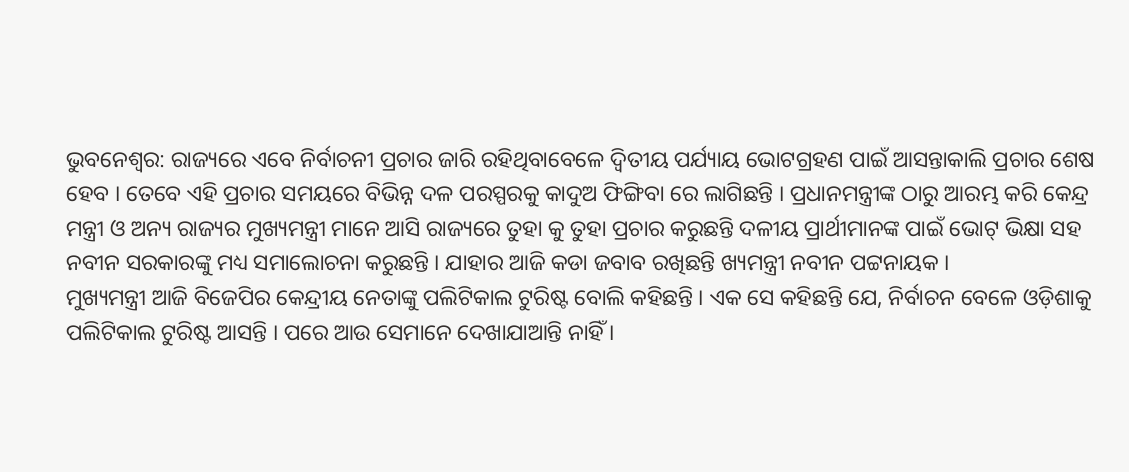ଭୁବନେଶ୍ବର: ରାଜ୍ୟରେ ଏବେ ନିର୍ବାଚନୀ ପ୍ରଚାର ଜାରି ରହିଥିବାବେଳେ ଦ୍ବିତୀୟ ପର୍ଯ୍ୟାୟ ଭୋଟଗ୍ରହଣ ପାଇଁ ଆସନ୍ତାକାଲି ପ୍ରଚାର ଶେଷ ହେବ । ତେବେ ଏହି ପ୍ରଚାର ସମୟରେ ବିଭିନ୍ନ ଦଳ ପରସ୍ପରକୁ କାଦୁଅ ଫିଙ୍ଗିବା ରେ ଲାଗିଛନ୍ତି । ପ୍ରଧାନମନ୍ତ୍ରୀଙ୍କ ଠାରୁ ଆରମ୍ଭ କରି କେନ୍ଦ୍ର ମନ୍ତ୍ରୀ ଓ ଅନ୍ୟ ରାଜ୍ୟର ମୁଖ୍ୟମନ୍ତ୍ରୀ ମାନେ ଆସି ରାଜ୍ୟରେ ତୁହା କୁ ତୁହା ପ୍ରଚାର କରୁଛନ୍ତି ଦଳୀୟ ପ୍ରାର୍ଥୀମାନଙ୍କ ପାଇଁ ଭୋଟ୍ ଭିକ୍ଷା ସହ ନବୀନ ସରକାରଙ୍କୁ ମଧ୍ୟ ସମାଲୋଚନା କରୁଛନ୍ତି । ଯାହାର ଆଜି କଡା ଜବାବ ରଖିଛନ୍ତି ଖ୍ୟମନ୍ତ୍ରୀ ନବୀନ ପଟ୍ଟନାୟକ ।
ମୁଖ୍ୟମନ୍ତ୍ରୀ ଆଜି ବିଜେପିର କେନ୍ଦ୍ରୀୟ ନେତାଙ୍କୁ ପଲିଟିକାଲ ଟୁରିଷ୍ଟ ବୋଲି କହିଛନ୍ତି । ଏକ ସେ କହିଛନ୍ତି ଯେ, ନିର୍ବାଚନ ବେଳେ ଓଡ଼ିଶାକୁ ପଲିଟିକାଲ ଟୁରିଷ୍ଟ ଆସନ୍ତି । ପରେ ଆଉ ସେମାନେ ଦେଖାଯାଆନ୍ତି ନାହିଁ ।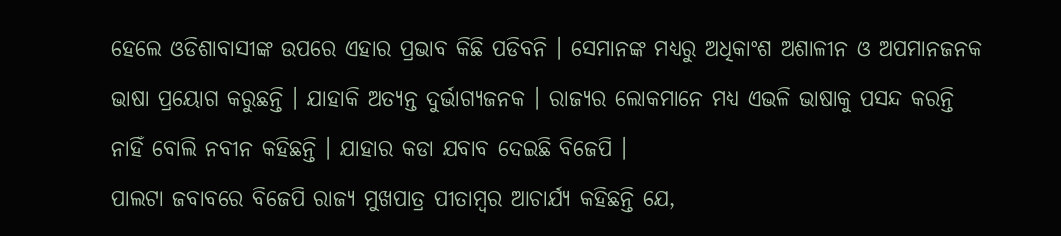ହେଲେ ଓଡିଶାବାସୀଙ୍କ ଉପରେ ଏହାର ପ୍ରଭାବ କିଛି ପଡିବନି । ସେମାନଙ୍କ ମଧ୍ୟରୁ ଅଧିକାଂଶ ଅଶାଳୀନ ଓ ଅପମାନଜନକ ଭାଷା ପ୍ରୟୋଗ କରୁଛନ୍ତି । ଯାହାକି ଅତ୍ୟନ୍ତ ଦୁର୍ଭାଗ୍ୟଜନକ । ରାଜ୍ୟର ଲୋକମାନେ ମଧ୍ୟ ଏଭଳି ଭାଷାକୁ ପସନ୍ଦ କରନ୍ତି ନାହିଁ ବୋଲି ନବୀନ କହିଛନ୍ତି । ଯାହାର କଡା ଯବାବ ଦେଇଛି ବିଜେପି ।
ପାଲଟା ଜବାବରେ ବିଜେପି ରାଜ୍ୟ ମୁଖପାତ୍ର ପୀତାମ୍ବର ଆଚାର୍ଯ୍ୟ କହିଛନ୍ତି ଯେ,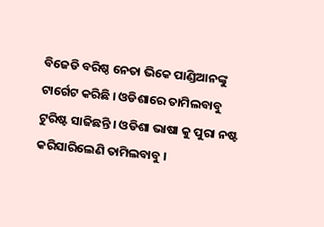ବିଜେଡି ବରିଷ୍ଠ ନେତା ଭିକେ ପାଣ୍ଡିଆନଙ୍କୁ ଟାର୍ଗେଟ କରିଛି । ଓଡିଶାରେ ତାମିଲବାବୁ ଟୁରିଷ୍ଟ ସାଜିଛନ୍ତି । ଓଡିଶା ଭାଷା କୁ ପୁରା ନଷ୍ଟ କରିସାରିଲେଣି ତାମିଲବାବୁ ।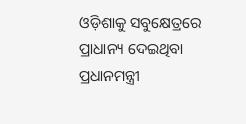ଓଡ଼ିଶାକୁ ସବୁକ୍ଷେତ୍ରରେ ପ୍ରାଧାନ୍ୟ ଦେଇଥିବା ପ୍ରଧାନମନ୍ତ୍ରୀ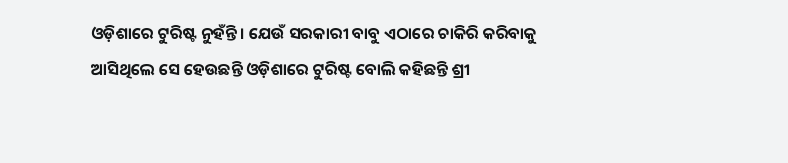ଓଡ଼ିଶାରେ ଟୁରିଷ୍ଟ ନୁହଁନ୍ତି । ଯେଉଁ ସରକାରୀ ବାବୁ ଏଠାରେ ଚାକିରି କରିବାକୁ ଆସିଥିଲେ ସେ ହେଉଛନ୍ତି ଓଡ଼ିଶାରେ ଟୁରିଷ୍ଟ ବୋଲି କହିଛନ୍ତି ଶ୍ରୀ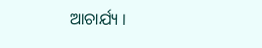ଆଚାର୍ଯ୍ୟ ।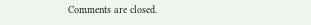Comments are closed.